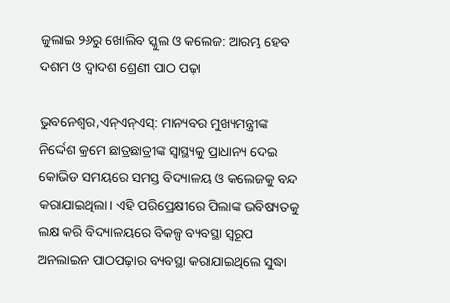ଜୁଲାଇ ୨୬ରୁ ଖୋଲିବ ସ୍କୁଲ ଓ କଲେଜ: ଆରମ୍ଭ ହେବ ଦଶମ ଓ ଦ୍ୱାଦଶ ଶ୍ରେଣୀ ପାଠ ପଢ଼ା

ଭୁବନେଶ୍ୱର,ଏନ୍ଏନ୍ଏସ୍: ମାନ୍ୟବର ମୁଖ୍ୟମନ୍ତ୍ରୀଙ୍କ ନିର୍ଦ୍ଦେଶ କ୍ରମେ ଛାତ୍ରଛାତ୍ରୀଙ୍କ ସ୍ୱାସ୍ଥ୍ୟକୁ ପ୍ରାଧାନ୍ୟ ଦେଇ କୋଭିଡ ସମୟରେ ସମସ୍ତ ବିଦ୍ୟାଳୟ ଓ କଲେଜକୁ ବନ୍ଦ କରାଯାଇଥିଲା। ଏହି ପରିପ୍ରେକ୍ଷୀରେ ପିଲାଙ୍କ ଭବିଷ୍ୟତକୁ ଲକ୍ଷ କରି ବିଦ୍ୟାଳୟରେ ବିକଳ୍ପ ବ୍ୟବସ୍ଥା ସ୍ୱରୂପ ଅନଲାଇନ ପାଠପଢ଼ାର ବ୍ୟବସ୍ଥା କରାଯାଇଥିଲେ ସୁଦ୍ଧା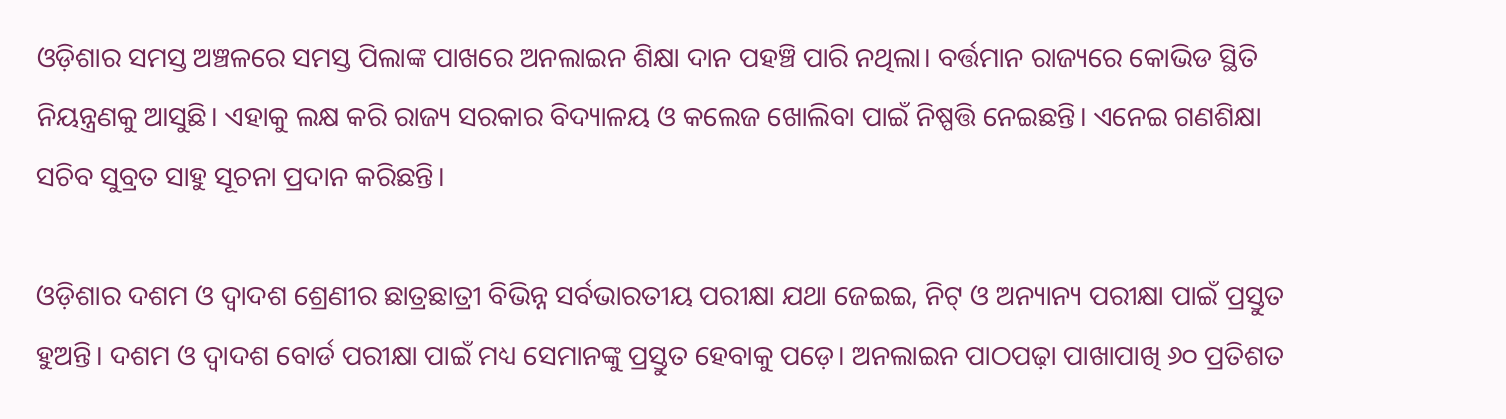ଓଡ଼ିଶାର ସମସ୍ତ ଅଞ୍ଚଳରେ ସମସ୍ତ ପିଲାଙ୍କ ପାଖରେ ଅନଲାଇନ ଶିକ୍ଷା ଦାନ ପହଞ୍ଚି ପାରି ନଥିଲା। ବର୍ତ୍ତମାନ ରାଜ୍ୟରେ କୋଭିଡ ସ୍ଥିତି ନିୟନ୍ତ୍ରଣକୁ ଆସୁଛି। ଏହାକୁ ଲକ୍ଷ କରି ରାଜ୍ୟ ସରକାର ବିଦ୍ୟାଳୟ ଓ କଲେଜ ଖୋଲିବା ପାଇଁ ନିଷ୍ପତ୍ତି ନେଇଛନ୍ତି। ଏନେଇ ଗଣଶିକ୍ଷା ସଚିବ ସୁବ୍ରତ ସାହୁ ସୂଚନା ପ୍ରଦାନ କରିଛନ୍ତି।

ଓଡ଼ିଶାର ଦଶମ ଓ ଦ୍ୱାଦଶ ଶ୍ରେଣୀର ଛାତ୍ରଛାତ୍ରୀ ବିଭିନ୍ନ ସର୍ବଭାରତୀୟ ପରୀକ୍ଷା ଯଥା ଜେଇଇ, ନିଟ୍ ଓ ଅନ୍ୟାନ୍ୟ ପରୀକ୍ଷା ପାଇଁ ପ୍ରସ୍ତୁତ ହୁଅନ୍ତି। ଦଶମ ଓ ଦ୍ୱାଦଶ ବୋର୍ଡ ପରୀକ୍ଷା ପାଇଁ ମଧ୍ୟ ସେମାନଙ୍କୁ ପ୍ରସ୍ତୁତ ହେବାକୁ ପଡ଼େ। ଅନଲାଇନ ପାଠପଢ଼ା ପାଖାପାଖି ୬୦ ପ୍ରତିଶତ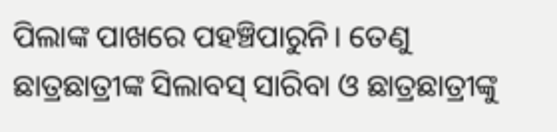ପିଲାଙ୍କ ପାଖରେ ପହଞ୍ଚିପାରୁନି। ତେଣୁ ଛାତ୍ରଛାତ୍ରୀଙ୍କ ସିଲାବସ୍ ସାରିବା ଓ ଛାତ୍ରଛାତ୍ରୀଙ୍କୁ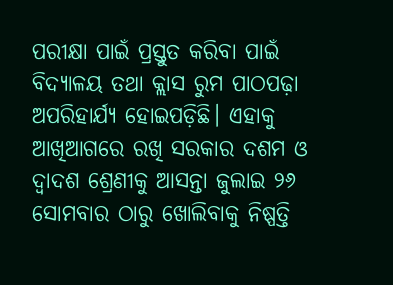ପରୀକ୍ଷା ପାଇଁ ପ୍ରସ୍ତୁତ କରିବା ପାଇଁ ବିଦ୍ୟାଳୟ ତଥା କ୍ଲାସ ରୁମ ପାଠପଢ଼ା ଅପରିହାର୍ଯ୍ୟ ହୋଇପଡ଼ିଛି। ଏହାକୁ ଆଖିଆଗରେ ରଖି ସରକାର ଦଶମ ଓ ଦ୍ୱାଦଶ ଶ୍ରେଣୀକୁ ଆସନ୍ତା ଜୁଲାଇ ୨୬ ସୋମବାର ଠାରୁ ଖୋଲିବାକୁ ନିଷ୍ପତ୍ତି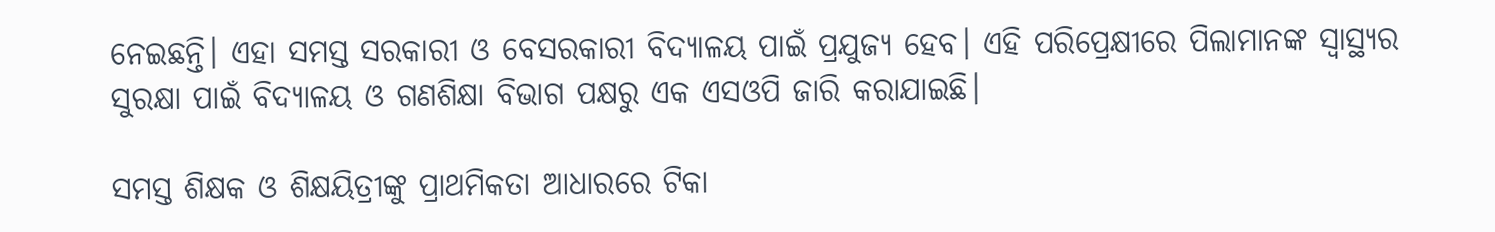ନେଇଛନ୍ତି। ଏହା ସମସ୍ତ ସରକାରୀ ଓ ବେସରକାରୀ ବିଦ୍ୟାଳୟ ପାଇଁ ପ୍ରଯୁଜ୍ୟ ହେବ। ଏହି ପରିପ୍ରେକ୍ଷୀରେ ପିଲାମାନଙ୍କ ସ୍ୱାସ୍ଥ୍ୟର ସୁରକ୍ଷା ପାଇଁ ବିଦ୍ୟାଳୟ ଓ ଗଣଶିକ୍ଷା ବିଭାଗ ପକ୍ଷରୁ ଏକ ଏସଓପି ଜାରି କରାଯାଇଛି।

ସମସ୍ତ ଶିକ୍ଷକ ଓ ଶିକ୍ଷୟିତ୍ରୀଙ୍କୁ ପ୍ରାଥମିକତା ଆଧାରରେ ଟିକା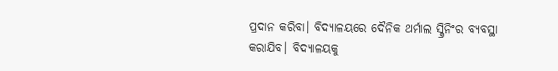ପ୍ରଦାନ କରିବା। ବିଦ୍ୟାଳୟରେ ଦୈନିକ ଥର୍ମାଲ ସ୍କ୍ରିନିଂର ବ୍ୟବସ୍ଥା କରାଯିବ। ବିଦ୍ୟାଳୟକୁ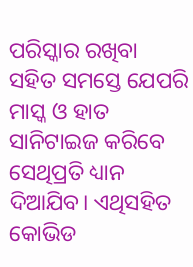ପରିସ୍କାର ରଖିବା ସହିତ ସମସ୍ତେ ଯେପରି ମାସ୍କ ଓ ହାତ ସାନିଟାଇଜ କରିବେ ସେଥିପ୍ରତି ଧ୍ୟାନ ଦିଆଯିବ। ଏଥିସହିତ କୋଭିଡ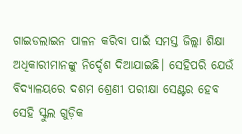ଗାଇଡଲାଇନ ପାଳନ କରିବା ପାଇଁ ସମସ୍ତ ଜିଲ୍ଲା ଶିକ୍ଷା ଅଧିକାରୀମାନଙ୍କୁ ନିର୍ଦ୍ଦେଶ ଦିଆଯାଇଛି। ସେହିପରି ଯେଉଁ ବିଦ୍ୟାଳୟରେ ଦଶମ ଶ୍ରେଣୀ ପରୀକ୍ଷା ସେଣ୍ଟର ହେବ ସେହି ସ୍କୁଲ ଗୁଡ଼ିକ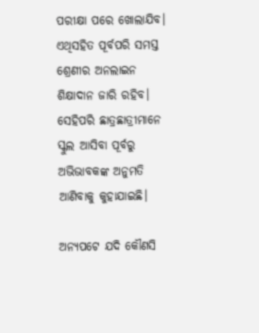ପରୀକ୍ଷା ପରେ ଖୋଲାଯିବ। ଏଥିସହିତ ପୂର୍ବପରି ସମସ୍ତ ଶ୍ରେଣୀର ଅନଲାଇନ ଶିକ୍ଷାଦାନ ଜାରି ରହିବ। ସେହିପରି ଛାତ୍ରଛାତ୍ରୀମାନେ ସ୍କୁଲ ଆସିବା ପୂର୍ବରୁ ଅଭିଭାବକଙ୍କ ଅନୁମତି ଆଣିବାକୁ କୁହାଯାଇଛି।

ଅନ୍ୟପଟେ ଯଦି କୌଣସି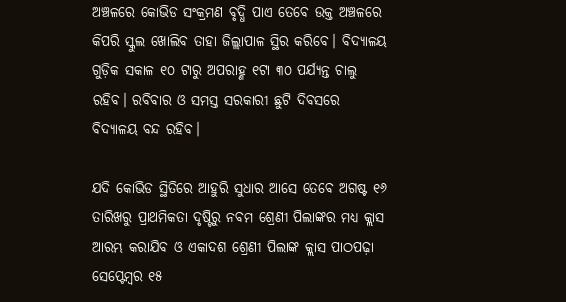ଅଞ୍ଚଳରେ କୋଭିଡ ସଂକ୍ରମଣ ବୃଦ୍ଧି ପାଏ ତେବେ ଉକ୍ତ ଅଞ୍ଚଳରେ କିପରି ସ୍କୁଲ ଖୋଲିବ ତାହା ଜିଲ୍ଲାପାଳ ସ୍ଥିର କରିବେ। ବିଦ୍ୟାଳୟ ଗୁଡ଼ିକ ସକାଳ ୧୦ ଟାରୁ ଅପରାହ୍ଣ ୧ଟା ୩୦ ପର୍ଯ୍ୟନ୍ତ ଚାଲୁ ରହିବ। ରବିବାର ଓ ସମସ୍ତ ସରକାରୀ ଛୁଟି ଦିବସରେ ବିଦ୍ୟାଳୟ ବନ୍ଦ ରହିବ।

ଯଦି କୋଭିଡ ସ୍ଥିତିରେ ଆହୁରି ସୁଧାର ଆସେ ତେବେ ଅଗଷ୍ଟ ୧୬ ତାରିଖରୁ ପ୍ରାଥମିକତା ଦୃଷ୍ଟିରୁ ନବମ ଶ୍ରେଣୀ ପିଲାଙ୍କର ମଧ୍ୟ କ୍ଲାସ ଆରମ୍ଭ କରାଯିବ ଓ ଏକାଦଶ ଶ୍ରେଣୀ ପିଲାଙ୍କ କ୍ଲାସ ପାଠପଢ଼ା ସେପ୍ଟେମ୍ବର ୧୫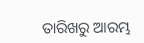ତାରିଖରୁ ଆରମ୍ଭ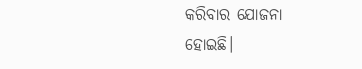କରିବାର ଯୋଜନା ହୋଇଛି।